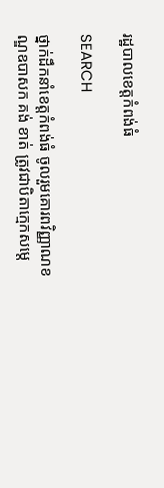រដ្ឋបាលខេត្តកំពង់ធំ

SEARCH

ថ្នាក់ដឹកនាំខេត្តកំពង់ធំ ចូលរួមគោរពវិញ្ញាណខណ្ឌឧបាសក គង់ ខាត់ ត្រូវជាបិតាក្មេកសម្តេ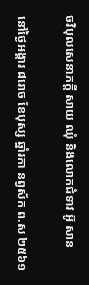ចវិបុលសេនាភក្តី សាយ ឈុំ និងលោកជំទាវ អ៊ូ សាន

នៅថ្ងៃអង្គារ ៨រោច ខែបុស្ស ឆ្នាំរកា នព្វស័ក ព.ស ២៥៦១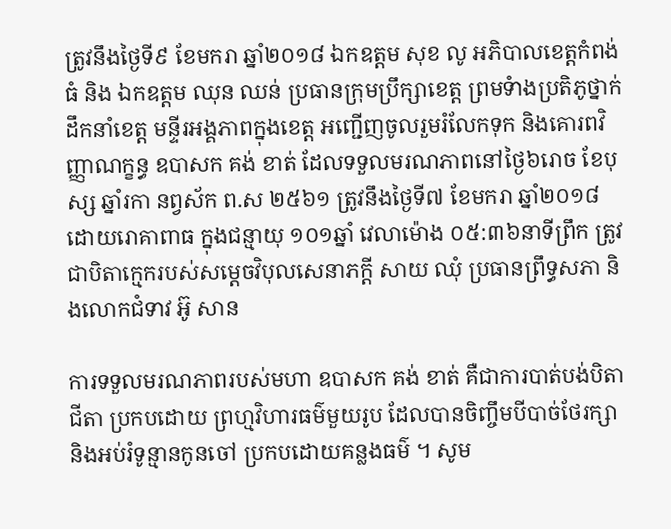ត្រូវនឹងថ្ងៃទី៩ ខែមករា ឆ្នាំ២០១៨ ឯកឧត្ដម សុខ លូ អភិបាលខេត្តកំពង់ធំ និង ឯកឧត្តម ឈុន ឈន់ ប្រធានក្រុមប្រឹក្សាខេត្ត ព្រមទំាងប្រតិភូថ្នាក់ដឹកនាំខេត្ត មន្ទីរអង្គភាពក្នុងខេត្ត អញ្ជើញចូលរួមរំលែកទុក និងគោរពវិញ្ញាណក្ខន្ធ ឧបាសក គង់ ខាត់ ដែលទទួលមរណភាពនៅថ្ងៃ៦រោច ខែបុស្ស ឆ្នាំរកា នព្វស័ក ព.ស ២៥៦១ ត្រូវនឹងថ្ងៃទី៧ ខែមករា ឆ្នាំ២០១៨ ដោយរោគាពាធ ក្នុងជន្មាយុ ១០១ឆ្នាំ វេលាម៉ោង ០៥:៣៦នាទីព្រឹក ត្រូវជាបិតាក្មេករបស់សម្តេចវិបុលសេនាភក្តី សាយ ឈុំ ប្រធានព្រឹទ្ធសភា និងលោកជំទាវ អ៊ូ សាន

ការទទួលមរណភាពរបស់មហា ឧបាសក គង់ ខាត់ គឺជាការបាត់បង់បិតា ជីតា ប្រកបដោយ ព្រហ្មវិហារធម៌មួយរូប ដែលបានចិញ្ចឹមបីបាច់ថែរក្សា និងអប់រំទូន្មានកូនចៅ ប្រកបដោយគន្លងធម៌ ។ សូម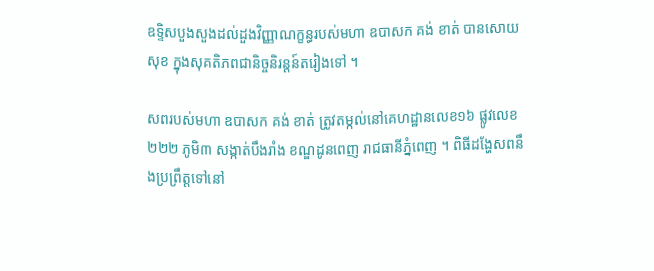ឧទ្ទិសបួងសួងដល់ដួងវិញ្ញាណក្ខន្ធរបស់មហា ឧបាសក គង់ ខាត់ បានសោយសុខ ក្នុងសុគតិភពជានិច្ចនិរន្តន៍តរៀងទៅ ។

សពរបស់មហា ឧបាសក គង់ ខាត់ ត្រូវតម្កល់នៅគេហដ្ឋានលេខ១៦ ផ្លូវលេខ២២២ ភូមិ៣ សង្កាត់បឹងរាំង ខណ្ឌដូនពេញ រាជធានីភ្នំពេញ ។ ពិធីដង្ហែសពនឹងប្រព្រឹត្តទៅនៅ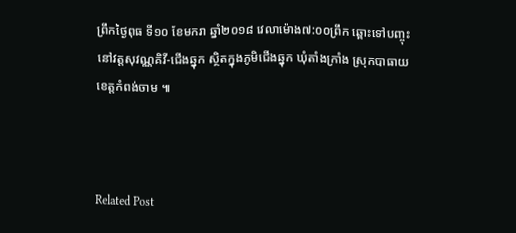ព្រឹកថ្ងៃពុធ ទី១០ ខែមករា ឆ្នាំ២០១៨ វេលាម៉ោង៧:០០ព្រឹក ឆ្ពោះទៅបញ្ចុះនៅវត្តសុវណ្ណគិវី-ជើងឆ្នុក ស្ថិតក្នុងភូមិជើងឆ្នុក ឃុំតាំងក្រាំង ស្រុកបាធាយ ខេត្តកំពង់ចាម ៕



Related Post